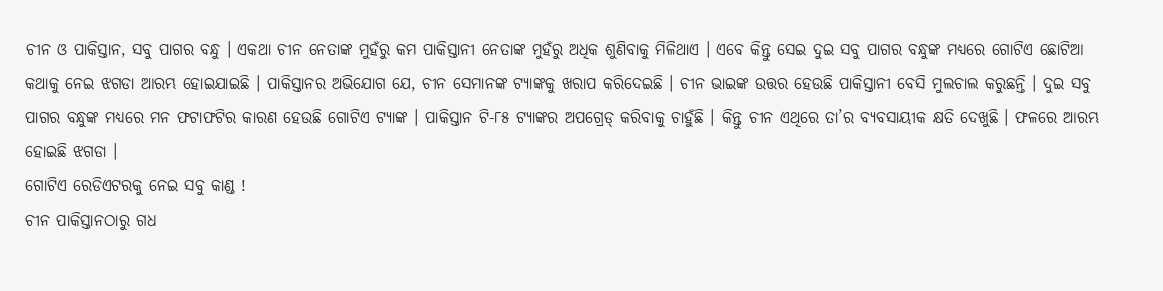ଚୀନ ଓ ପାକିସ୍ତାନ, ସବୁ ପାଗର ବନ୍ଧୁ । ଏକଥା ଚୀନ ନେତାଙ୍କ ମୁହଁରୁ କମ ପାକିସ୍ତାନୀ ନେତାଙ୍କ ମୁହଁରୁ ଅଧିକ ଶୁଣିବାକୁ ମିଳିଥାଏ । ଏବେ କିନ୍ତୁ ସେଇ ଦୁଇ ସବୁ ପାଗର ବନ୍ଧୁଙ୍କ ମଧ୍ୟରେ ଗୋଟିଏ ଛୋଟିଆ କଥାକୁ ନେଇ ଝଗଡା ଆରମ୍ଭ ହୋଇଯାଇଛି । ପାକିସ୍ତାନର ଅଭିଯୋଗ ଯେ, ଚୀନ ସେମାନଙ୍କ ଟ୍ୟାଙ୍କକୁ ଖରାପ କରିଦେଇଛି । ଚୀନ ଭାଇଙ୍କ ଉତ୍ତର ହେଉଛି ପାକିସ୍ତାନୀ ବେସି ମୁଲଚାଲ କରୁଛନ୍ତି । ଦୁଇ ସବୁ ପାଗର ବନ୍ଧୁଙ୍କ ମଧ୍ୟରେ ମନ ଫଟାଫଟିର କାରଣ ହେଉଛି ଗୋଟିଏ ଟ୍ୟାଙ୍କ । ପାକିସ୍ତାନ ଟି-୮୫ ଟ୍ୟାଙ୍କର ଅପଗ୍ରେଡ୍ କରିବାକୁ ଚାହୁଁଛି । କିନ୍ତୁ ଚୀନ ଏଥିରେ ତା’ର ବ୍ୟବସାୟୀକ କ୍ଷତି ଦେଖୁଛି । ଫଳରେ ଆରମ୍ଭ ହୋଇଛି ଝଗଡା ।
ଗୋଟିଏ ରେଡିଏଟରକୁ ନେଇ ସବୁ କାଣ୍ଡ !
ଚୀନ ପାକିସ୍ତାନଠାରୁ ଗଧ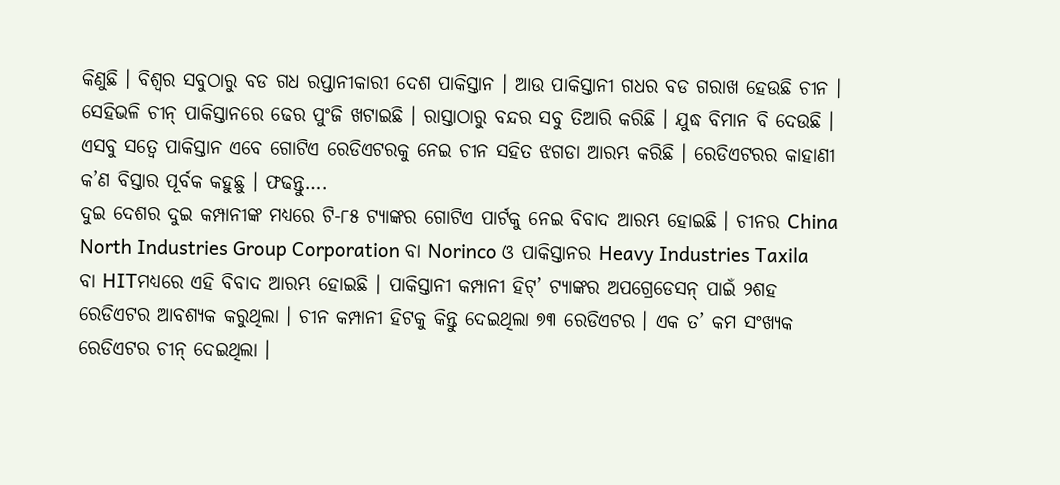କିଣୁଛି । ବିଶ୍ୱର ସବୁଠାରୁ ବଡ ଗଧ ରପ୍ତାନୀକାରୀ ଦେଶ ପାକିସ୍ତାନ । ଆଉ ପାକିସ୍ତାନୀ ଗଧର ବଡ ଗରାଖ ହେଉଛି ଚୀନ । ସେହିଭଳି ଚୀନ୍ ପାକିସ୍ତାନରେ ଢେର ପୁଂଜି ଖଟାଇଛି । ରାସ୍ତାଠାରୁ ବନ୍ଦର ସବୁ ତିଆରି କରିଛି । ଯୁଦ୍ଧ ବିମାନ ବି ଦେଉଛି । ଏସବୁ ସତ୍ୱେ ପାକିସ୍ତାନ ଏବେ ଗୋଟିଏ ରେଡିଏଟରକୁ ନେଇ ଚୀନ ସହିତ ଝଗଡା ଆରମ୍ଭ କରିଛି । ରେଡିଏଟରର କାହାଣୀ କ’ଣ ବିସ୍ତାର ପୂର୍ବକ କହୁଛୁ । ଫଢନ୍ତୁ….
ଦୁଇ ଦେଶର ଦୁଇ କମ୍ପାନୀଙ୍କ ମଧ୍ୟରେ ଟି-୮୫ ଟ୍ୟାଙ୍କର ଗୋଟିଏ ପାର୍ଟକୁ ନେଇ ବିବାଦ ଆରମ୍ଭ ହୋଇଛି । ଚୀନର China North Industries Group Corporation ବା Norinco ଓ ପାକିସ୍ତାନର Heavy Industries Taxila ବା HITମଧ୍ୟରେ ଏହି ବିବାଦ ଆରମ୍ଭ ହୋଇଛି । ପାକିସ୍ତାନୀ କମ୍ପାନୀ ହିଟ୍’ ଟ୍ୟାଙ୍କର ଅପଗ୍ରେଡେସନ୍ ପାଇଁ ୨ଶହ ରେଡିଏଟର ଆବଶ୍ୟକ କରୁଥିଲା । ଚୀନ କମ୍ପାନୀ ହିଟକୁ କିନ୍ତୁ ଦେଇଥିଲା ୭୩ ରେଡିଏଟର । ଏକ ତ’ କମ ସଂଖ୍ୟକ ରେଡିଏଟର ଚୀନ୍ ଦେଇଥିଲା ।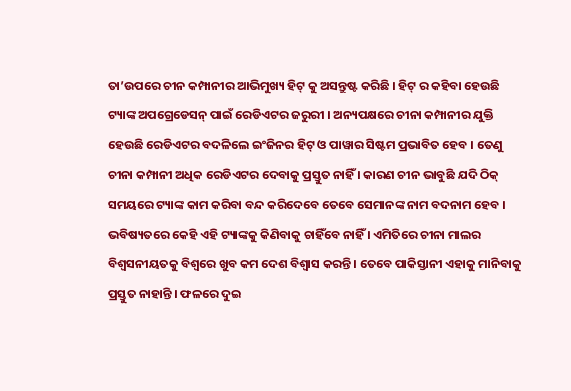ତା’ଉପରେ ଚୀନ କମ୍ପାନୀର ଆଭିମୁଖ୍ୟ ହିଟ୍ କୁ ଅସନ୍ତୁଷ୍ଟ କରିଛି । ହିଟ୍ ର କହିବା ହେଉଛି ଟ୍ୟାଙ୍କ ଅପଗ୍ରେଡେସନ୍ ପାଇଁ ରେଡିଏଟର ଜରୁରୀ । ଅନ୍ୟପକ୍ଷରେ ଚୀନା କମ୍ପାନୀର ଯୁକ୍ତି ହେଉଛି ରେଡିଏଟର ବଦଳିଲେ ଇଂଜିନର ହିଟ୍ ଓ ପାୱାର ସିଷ୍ଟମ ପ୍ରଭାବିତ ହେବ । ତେଣୁ ଚୀନା କମ୍ପାନୀ ଅଧିକ ରେଡିଏଟର ଦେବାକୁ ପ୍ରସ୍ତୁତ ନାହିଁ । କାରଣ ଚୀନ ଭାବୁଛି ଯଦି ଠିକ୍ ସମୟରେ ଟ୍ୟାଙ୍କ କାମ କରିବା ବନ୍ଦ କରିଦେବେ ତେବେ ସେମାନଙ୍କ ନାମ ବଦନାମ ହେବ । ଭବିଷ୍ୟତରେ କେହି ଏହି ଟ୍ୟାଙ୍କକୁ କିଣିବାକୁ ଚାହିଁବେ ନାହିଁ । ଏମିତିରେ ଚୀନା ମାଲର ବିଶ୍ୱସନୀୟତକୁ ବିଶ୍ୱରେ ଖୁବ କମ ଦେଶ ବିଶ୍ୱାସ କରନ୍ତି । ତେବେ ପାକିସ୍ତାନୀ ଏହାକୁ ମାନିବାକୁ ପ୍ରସ୍ତୁତ ନାହାନ୍ତି । ଫଳରେ ଦୁଇ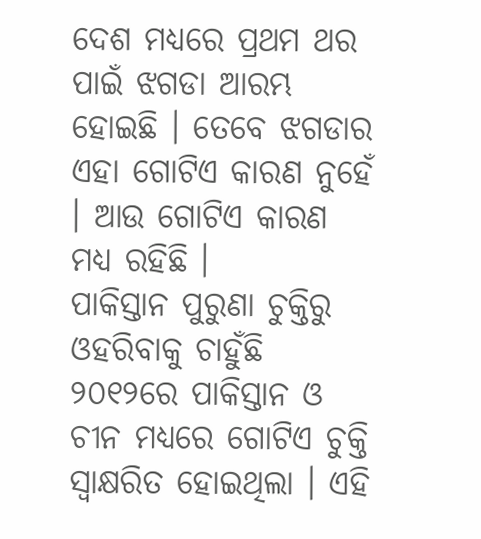ଦେଶ ମଧ୍ୟରେ ପ୍ରଥମ ଥର ପାଇଁ ଝଗଡା ଆରମ୍ଭ ହୋଇଛି । ତେବେ ଝଗଡାର ଏହା ଗୋଟିଏ କାରଣ ନୁହେଁ । ଆଉ ଗୋଟିଏ କାରଣ ମଧ୍ୟ ରହିଛି ।
ପାକିସ୍ତାନ ପୁରୁଣା ଚୁକ୍ତିରୁ ଓହରିବାକୁ ଚାହୁଁଛି
୨୦୧୨ରେ ପାକିସ୍ତାନ ଓ ଚୀନ ମଧ୍ୟରେ ଗୋଟିଏ ଚୁକ୍ତି ସ୍ୱାକ୍ଷରିତ ହୋଇଥିଲା । ଏହି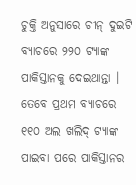ଚୁକ୍ତି ଅନୁସାରେ ଚୀନ୍ ଦୁଇଟି ବ୍ୟାଚରେ ୨୨୦ ଟ୍ୟାଙ୍କ ପାକିସ୍ତାନକୁ ଦେଇଥାନ୍ତା । ତେବେ ପ୍ରଥମ ବ୍ୟାଚରେ ୧୧୦ ଅଲ ଖଲିଦ୍ ଟ୍ୟାଙ୍କ ପାଇବା ପରେ ପାକିସ୍ତାନର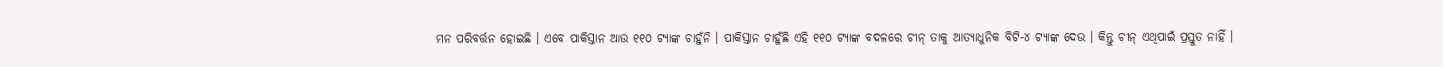ମନ ପରିବର୍ତ୍ତନ ହୋଇଛି । ଏବେ ପାକିସ୍ତାନ ଆଉ ୧୧୦ ଟ୍ୟାଙ୍କ ଚାହୁଁନି । ପାକିସ୍ତାନ ଚାହୁଁଛି ଏହି ୧୧୦ ଟ୍ୟାଙ୍କ ବଦଳରେ ଚୀନ୍ ତାକୁ ଆତ୍ୟାଧୁନିକ ବିଟି-୪ ଟ୍ୟାଙ୍କ ଦେଉ । କିନ୍ତୁ ଚୀନ୍ ଏଥିପାଇଁ ପ୍ରସ୍ତୁତ ନାହିଁ ।